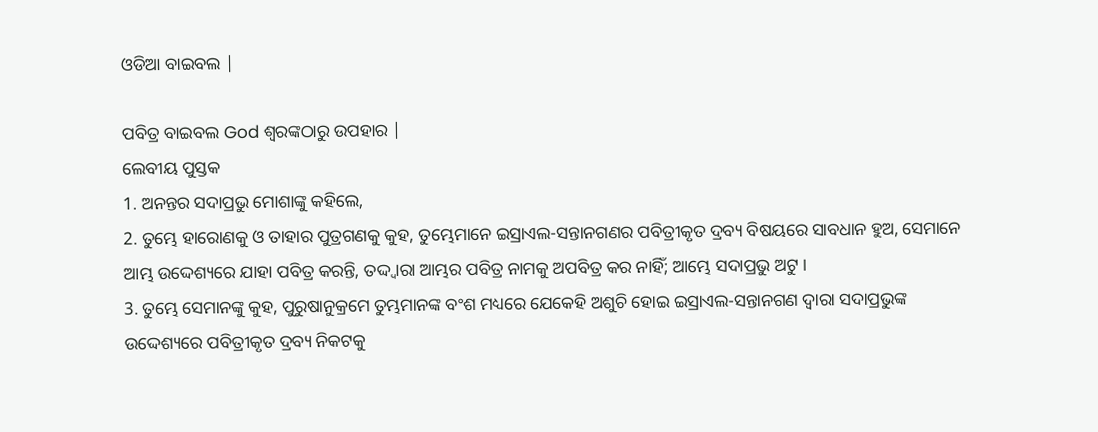ଓଡିଆ ବାଇବଲ |

ପବିତ୍ର ବାଇବଲ God ଶ୍ବରଙ୍କଠାରୁ ଉପହାର |
ଲେବୀୟ ପୁସ୍ତକ
1. ଅନନ୍ତର ସଦାପ୍ରଭୁ ମୋଶାଙ୍କୁ କହିଲେ,
2. ତୁମ୍ଭେ ହାରୋଣକୁ ଓ ତାହାର ପୁତ୍ରଗଣକୁ କୁହ, ତୁମ୍ଭେମାନେ ଇସ୍ରାଏଲ-ସନ୍ତାନଗଣର ପବିତ୍ରୀକୃତ ଦ୍ରବ୍ୟ ବିଷୟରେ ସାବଧାନ ହୁଅ, ସେମାନେ ଆମ୍ଭ ଉଦ୍ଦେଶ୍ୟରେ ଯାହା ପବିତ୍ର କରନ୍ତି, ତଦ୍ଦ୍ଵାରା ଆମ୍ଭର ପବିତ୍ର ନାମକୁ ଅପବିତ୍ର କର ନାହିଁ; ଆମ୍ଭେ ସଦାପ୍ରଭୁ ଅଟୁ ।
3. ତୁମ୍ଭେ ସେମାନଙ୍କୁ କୁହ, ପୁରୁଷାନୁକ୍ରମେ ତୁମ୍ଭମାନଙ୍କ ବଂଶ ମଧ୍ୟରେ ଯେକେହି ଅଶୁଚି ହୋଇ ଇସ୍ରାଏଲ-ସନ୍ତାନଗଣ ଦ୍ଵାରା ସଦାପ୍ରଭୁଙ୍କ ଉଦ୍ଦେଶ୍ୟରେ ପବିତ୍ରୀକୃତ ଦ୍ରବ୍ୟ ନିକଟକୁ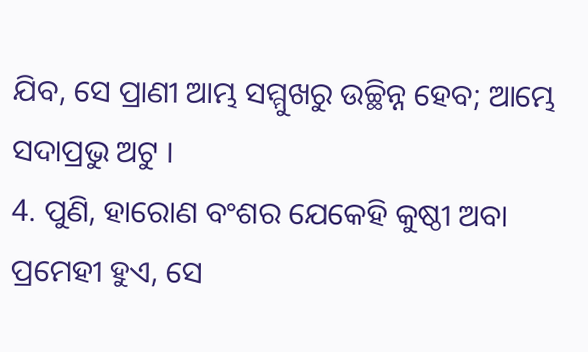ଯିବ, ସେ ପ୍ରାଣୀ ଆମ୍ଭ ସମ୍ମୁଖରୁ ଉଚ୍ଛିନ୍ନ ହେବ; ଆମ୍ଭେ ସଦାପ୍ରଭୁ ଅଟୁ ।
4. ପୁଣି, ହାରୋଣ ବଂଶର ଯେକେହି କୁଷ୍ଠୀ ଅବା ପ୍ରମେହୀ ହୁଏ, ସେ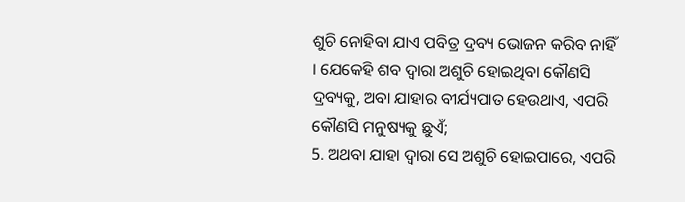ଶୁଚି ନୋହିବା ଯାଏ ପବିତ୍ର ଦ୍ରବ୍ୟ ଭୋଜନ କରିବ ନାହିଁ । ଯେକେହି ଶବ ଦ୍ଵାରା ଅଶୁଚି ହୋଇଥିବା କୌଣସି ଦ୍ରବ୍ୟକୁ, ଅବା ଯାହାର ବୀର୍ଯ୍ୟପାତ ହେଉଥାଏ, ଏପରି କୌଣସି ମନୁଷ୍ୟକୁ ଛୁଏଁ;
5. ଅଥବା ଯାହା ଦ୍ଵାରା ସେ ଅଶୁଚି ହୋଇପାରେ, ଏପରି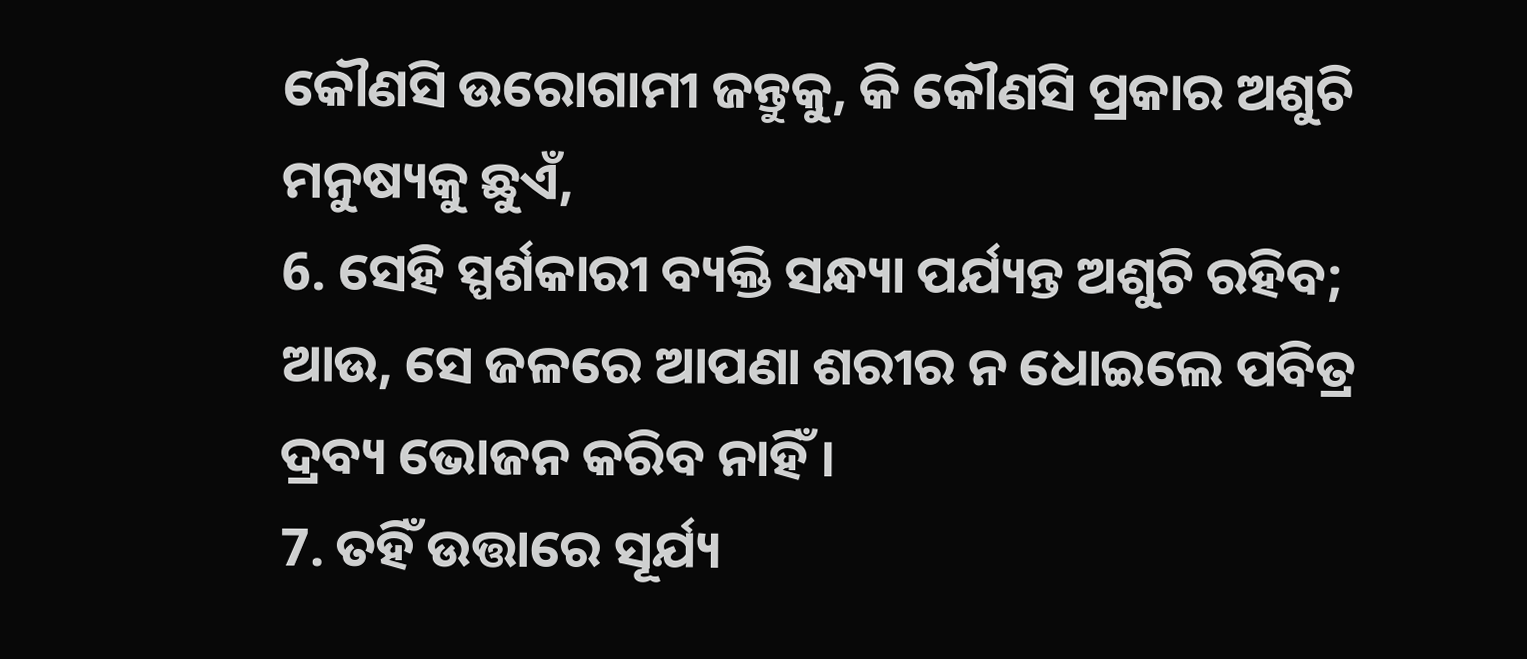କୌଣସି ଉରୋଗାମୀ ଜନ୍ତୁକୁ, କି କୌଣସି ପ୍ରକାର ଅଶୁଚି ମନୁଷ୍ୟକୁ ଛୁଏଁ,
6. ସେହି ସ୍ପର୍ଶକାରୀ ବ୍ୟକ୍ତି ସନ୍ଧ୍ୟା ପର୍ଯ୍ୟନ୍ତ ଅଶୁଚି ରହିବ; ଆଉ, ସେ ଜଳରେ ଆପଣା ଶରୀର ନ ଧୋଇଲେ ପବିତ୍ର ଦ୍ରବ୍ୟ ଭୋଜନ କରିବ ନାହିଁ ।
7. ତହିଁ ଉତ୍ତାରେ ସୂର୍ଯ୍ୟ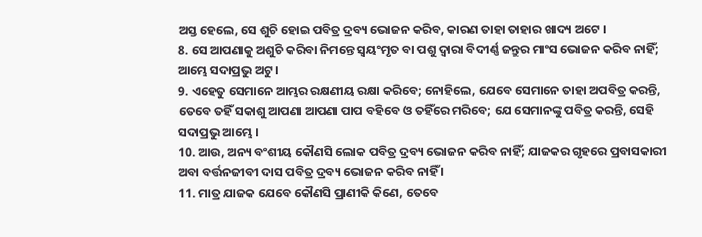ଅସ୍ତ ହେଲେ, ସେ ଶୁଚି ହୋଇ ପବିତ୍ର ଦ୍ରବ୍ୟ ଭୋଜନ କରିବ, କାରଣ ତାହା ତାହାର ଖାଦ୍ୟ ଅଟେ ।
8. ସେ ଆପଣାକୁ ଅଶୁଚି କରିବା ନିମନ୍ତେ ସ୍ଵୟଂମୃତ ବା ପଶୁ ଦ୍ଵାରା ବିଦୀର୍ଣ୍ଣ ଜନ୍ତୁର ମାଂସ ଭୋଜନ କରିବ ନାହିଁ; ଆମ୍ଭେ ସଦାପ୍ରଭୁ ଅଟୁ ।
9. ଏହେତୁ ସେମାନେ ଆମ୍ଭର ରକ୍ଷଣୀୟ ରକ୍ଷା କରିବେ; ନୋହିଲେ, ଯେବେ ସେମାନେ ତାହା ଅପବିତ୍ର କରନ୍ତି, ତେବେ ତହିଁ ସକାଶୁ ଆପଣା ଆପଣା ପାପ ବହିବେ ଓ ତହିଁରେ ମରିବେ; ଯେ ସେମାନଙ୍କୁ ପବିତ୍ର କରନ୍ତି, ସେହି ସଦାପ୍ରଭୁ ଆମ୍ଭେ ।
10. ଆଉ, ଅନ୍ୟ ବଂଶୀୟ କୌଣସି ଲୋକ ପବିତ୍ର ଦ୍ରବ୍ୟ ଭୋଜନ କରିବ ନାହିଁ; ଯାଜକର ଗୃହରେ ପ୍ରବାସକାରୀ ଅବା ବର୍ତ୍ତନଜୀବୀ ଦାସ ପବିତ୍ର ଦ୍ରବ୍ୟ ଭୋଜନ କରିବ ନାହିଁ ।
11. ମାତ୍ର ଯାଜକ ଯେବେ କୌଣସି ପ୍ରାଣୀକି କିଣେ, ତେବେ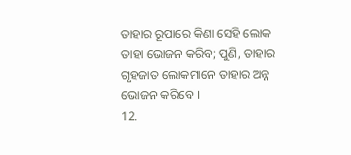ତାହାର ରୂପାରେ କିଣା ସେହି ଲୋକ ତାହା ଭୋଜନ କରିବ; ପୁଣି, ତାହାର ଗୃହଜାତ ଲୋକମାନେ ତାହାର ଅନ୍ନ ଭୋଜନ କରିବେ ।
12.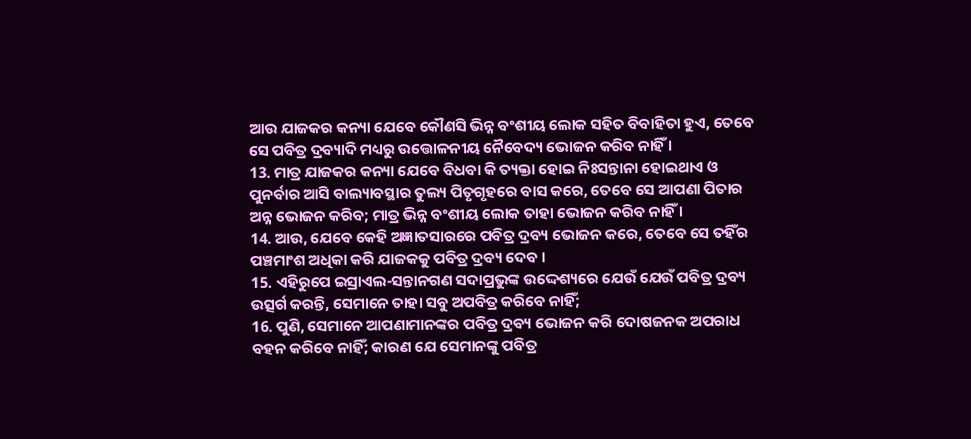ଆଉ ଯାଜକର କନ୍ୟା ଯେବେ କୌଣସି ଭିନ୍ନ ବଂଶୀୟ ଲୋକ ସହିତ ବିବାହିତା ହୁଏ, ତେବେ ସେ ପବିତ୍ର ଦ୍ରବ୍ୟାଦି ମଧ୍ୟରୁ ଉତ୍ତୋଳନୀୟ ନୈବେଦ୍ୟ ଭୋଜନ କରିବ ନାହିଁ ।
13. ମାତ୍ର ଯାଜକର କନ୍ୟା ଯେବେ ବିଧବା କି ତ୍ୟକ୍ତା ହୋଇ ନିଃସନ୍ତାନା ହୋଇଥାଏ ଓ ପୁନର୍ବାର ଆସି ବାଲ୍ୟାବସ୍ଥାର ତୁଲ୍ୟ ପିତୃଗୃହରେ ବାସ କରେ, ତେବେ ସେ ଆପଣା ପିତାର ଅନ୍ନ ଭୋଜନ କରିବ; ମାତ୍ର ଭିନ୍ନ ବଂଶୀୟ ଲୋକ ତାହା ଭୋଜନ କରିବ ନାହିଁ ।
14. ଆଉ, ଯେବେ କେହି ଅଜ୍ଞାତସାରରେ ପବିତ୍ର ଦ୍ରବ୍ୟ ଭୋଜନ କରେ, ତେବେ ସେ ତହିଁର ପଞ୍ଚମାଂଶ ଅଧିକା କରି ଯାଜକକୁ ପବିତ୍ର ଦ୍ରବ୍ୟ ଦେବ ।
15. ଏହିରୁପେ ଇସ୍ରାଏଲ-ସନ୍ତାନଗଣ ସଦାପ୍ରଭୁଙ୍କ ଉଦ୍ଦେଶ୍ୟରେ ଯେଉଁ ଯେଉଁ ପବିତ୍ର ଦ୍ରବ୍ୟ ଉତ୍ସର୍ଗ କରନ୍ତି, ସେମାନେ ତାହା ସବୁ ଅପବିତ୍ର କରିବେ ନାହିଁ;
16. ପୁଣି, ସେମାନେ ଆପଣାମାନଙ୍କର ପବିତ୍ର ଦ୍ରବ୍ୟ ଭୋଜନ କରି ଦୋଷଜନକ ଅପରାଧ ବହନ କରିବେ ନାହିଁ; କାରଣ ଯେ ସେମାନଙ୍କୁ ପବିତ୍ର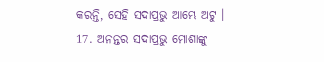କରନ୍ତି, ସେହି ସଦାପ୍ରଭୁ ଆମ୍ଭେ ଅଟୁ ।
17. ଅନନ୍ତର ସଦାପ୍ରଭୁ ମୋଶାଙ୍କୁ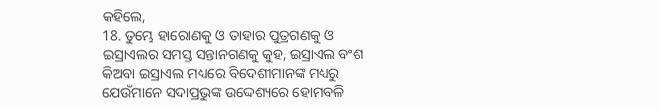କହିଲେ,
18. ତୁମ୍ଭେ ହାରୋଣକୁ ଓ ତାହାର ପୁତ୍ରଗଣକୁ ଓ ଇସ୍ରାଏଲର ସମସ୍ତ ସନ୍ତାନଗଣକୁ କୁହ, ଇସ୍ରାଏଲ ବଂଶ କିଅବା ଇସ୍ରାଏଲ ମଧ୍ୟରେ ବିଦେଶୀମାନଙ୍କ ମଧ୍ୟରୁ ଯେଉଁମାନେ ସଦାପ୍ରଭୁଙ୍କ ଉଦ୍ଦେଶ୍ୟରେ ହୋମବଳି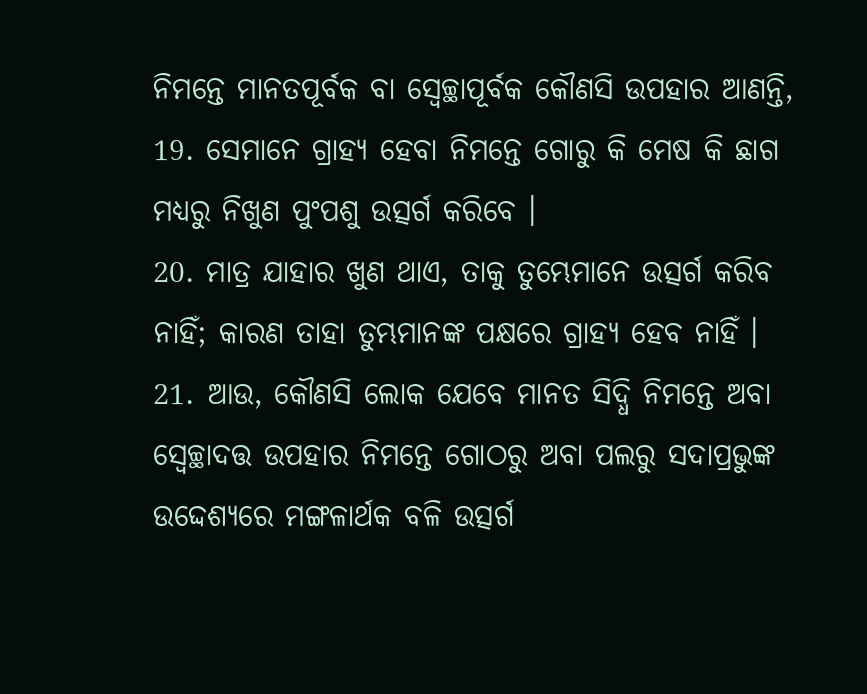ନିମନ୍ତେ ମାନତପୂର୍ବକ ବା ସ୍ଵେଚ୍ଛାପୂର୍ବକ କୌଣସି ଉପହାର ଆଣନ୍ତି,
19. ସେମାନେ ଗ୍ରାହ୍ୟ ହେବା ନିମନ୍ତେ ଗୋରୁ କି ମେଷ କି ଛାଗ ମଧ୍ୟରୁ ନିଖୁଣ ପୁଂପଶୁ ଉତ୍ସର୍ଗ କରିବେ ।
20. ମାତ୍ର ଯାହାର ଖୁଣ ଥାଏ, ତାକୁ ତୁମ୍ଭେମାନେ ଉତ୍ସର୍ଗ କରିବ ନାହିଁ; କାରଣ ତାହା ତୁମ୍ଭମାନଙ୍କ ପକ୍ଷରେ ଗ୍ରାହ୍ୟ ହେବ ନାହିଁ ।
21. ଆଉ, କୌଣସି ଲୋକ ଯେବେ ମାନତ ସିଦ୍ଧି ନିମନ୍ତେ ଅବା ସ୍ଵେଚ୍ଛାଦତ୍ତ ଉପହାର ନିମନ୍ତେ ଗୋଠରୁ ଅବା ପଲରୁ ସଦାପ୍ରଭୁଙ୍କ ଉଦ୍ଦେଶ୍ୟରେ ମଙ୍ଗଳାର୍ଥକ ବଳି ଉତ୍ସର୍ଗ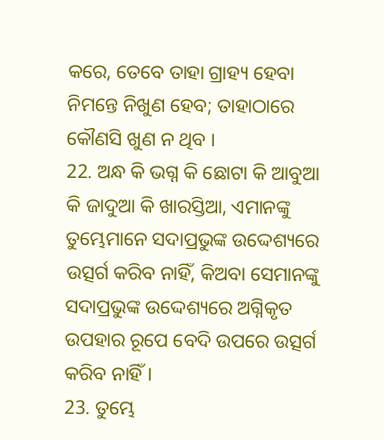କରେ, ତେବେ ତାହା ଗ୍ରାହ୍ୟ ହେବା ନିମନ୍ତେ ନିଖୁଣ ହେବ; ତାହାଠାରେ କୌଣସି ଖୁଣ ନ ଥିବ ।
22. ଅନ୍ଧ କି ଭଗ୍ନ କି ଛୋଟା କି ଆବୁଆ କି ଜାଦୁଆ କି ଖାରସ୍ତିଆ, ଏମାନଙ୍କୁ ତୁମ୍ଭେମାନେ ସଦାପ୍ରଭୁଙ୍କ ଉଦ୍ଦେଶ୍ୟରେ ଉତ୍ସର୍ଗ କରିବ ନାହିଁ, କିଅବା ସେମାନଙ୍କୁ ସଦାପ୍ରଭୁଙ୍କ ଉଦ୍ଦେଶ୍ୟରେ ଅଗ୍ନିକୃତ ଉପହାର ରୂପେ ବେଦି ଉପରେ ଉତ୍ସର୍ଗ କରିବ ନାହିଁ ।
23. ତୁମ୍ଭେ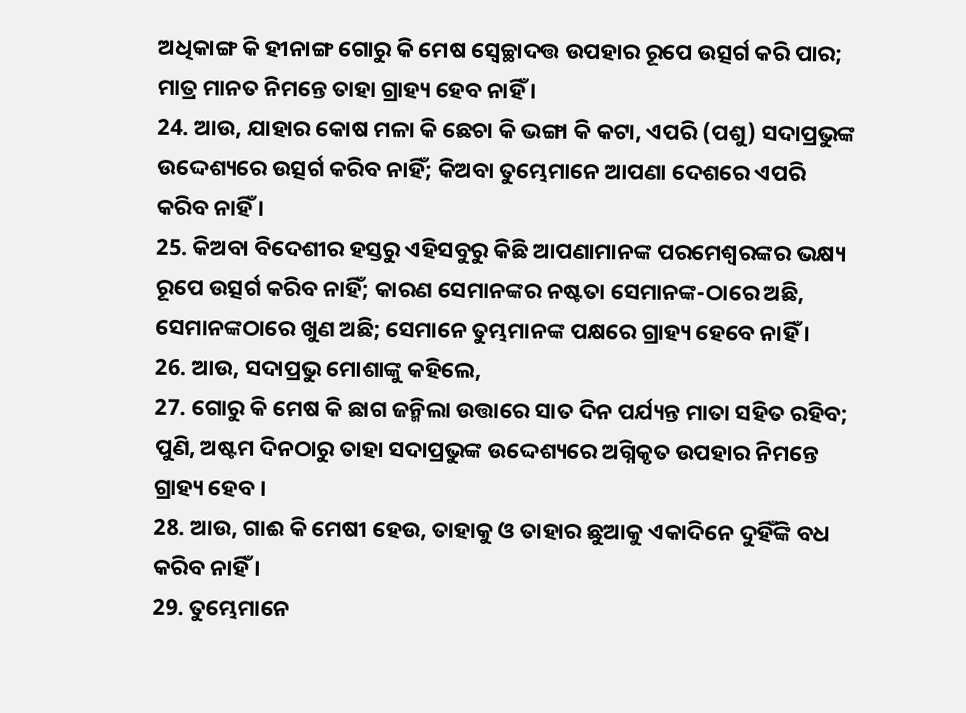ଅଧିକାଙ୍ଗ କି ହୀନାଙ୍ଗ ଗୋରୁ କି ମେଷ ସ୍ଵେଚ୍ଛାଦତ୍ତ ଉପହାର ରୂପେ ଉତ୍ସର୍ଗ କରି ପାର; ମାତ୍ର ମାନତ ନିମନ୍ତେ ତାହା ଗ୍ରାହ୍ୟ ହେବ ନାହିଁ ।
24. ଆଉ, ଯାହାର କୋଷ ମଳା କି ଛେଚା କି ଭଙ୍ଗା କି କଟା, ଏପରି (ପଶୁ) ସଦାପ୍ରଭୁଙ୍କ ଉଦ୍ଦେଶ୍ୟରେ ଉତ୍ସର୍ଗ କରିବ ନାହିଁ; କିଅବା ତୁମ୍ଭେମାନେ ଆପଣା ଦେଶରେ ଏପରି କରିବ ନାହିଁ ।
25. କିଅବା ବିଦେଶୀର ହସ୍ତରୁ ଏହିସବୁରୁ କିଛି ଆପଣାମାନଙ୍କ ପରମେଶ୍ଵରଙ୍କର ଭକ୍ଷ୍ୟ ରୂପେ ଉତ୍ସର୍ଗ କରିବ ନାହିଁ; କାରଣ ସେମାନଙ୍କର ନଷ୍ଟତା ସେମାନଙ୍କ-ଠାରେ ଅଛି, ସେମାନଙ୍କଠାରେ ଖୁଣ ଅଛି; ସେମାନେ ତୁମ୍ଭମାନଙ୍କ ପକ୍ଷରେ ଗ୍ରାହ୍ୟ ହେବେ ନାହିଁ ।
26. ଆଉ, ସଦାପ୍ରଭୁ ମୋଶାଙ୍କୁ କହିଲେ,
27. ଗୋରୁ କି ମେଷ କି ଛାଗ ଜନ୍ମିଲା ଉତ୍ତାରେ ସାତ ଦିନ ପର୍ଯ୍ୟନ୍ତ ମାତା ସହିତ ରହିବ; ପୁଣି, ଅଷ୍ଟମ ଦିନଠାରୁ ତାହା ସଦାପ୍ରଭୁଙ୍କ ଉଦ୍ଦେଶ୍ୟରେ ଅଗ୍ନିକୃତ ଉପହାର ନିମନ୍ତେ ଗ୍ରାହ୍ୟ ହେବ ।
28. ଆଉ, ଗାଈ କି ମେଷୀ ହେଉ, ତାହାକୁ ଓ ତାହାର ଛୁଆକୁ ଏକାଦିନେ ଦୁହିଁଙ୍କି ବଧ କରିବ ନାହିଁ ।
29. ତୁମ୍ଭେମାନେ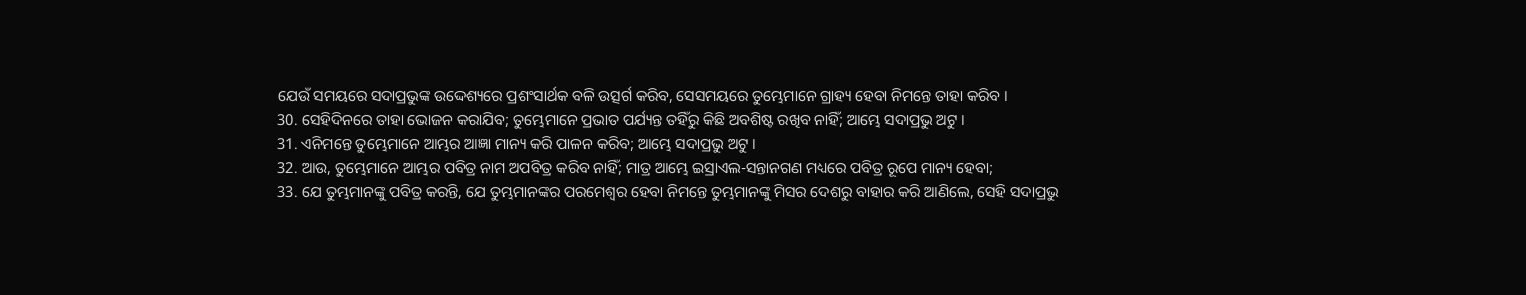ଯେଉଁ ସମୟରେ ସଦାପ୍ରଭୁଙ୍କ ଉଦ୍ଦେଶ୍ୟରେ ପ୍ରଶଂସାର୍ଥକ ବଳି ଉତ୍ସର୍ଗ କରିବ, ସେସମୟରେ ତୁମ୍ଭେମାନେ ଗ୍ରାହ୍ୟ ହେବା ନିମନ୍ତେ ତାହା କରିବ ।
30. ସେହିଦିନରେ ତାହା ଭୋଜନ କରାଯିବ; ତୁମ୍ଭେମାନେ ପ୍ରଭାତ ପର୍ଯ୍ୟନ୍ତ ତହିଁରୁ କିଛି ଅବଶିଷ୍ଟ ରଖିବ ନାହିଁ; ଆମ୍ଭେ ସଦାପ୍ରଭୁ ଅଟୁ ।
31. ଏନିମନ୍ତେ ତୁମ୍ଭେମାନେ ଆମ୍ଭର ଆଜ୍ଞା ମାନ୍ୟ କରି ପାଳନ କରିବ; ଆମ୍ଭେ ସଦାପ୍ରଭୁ ଅଟୁ ।
32. ଆଉ, ତୁମ୍ଭେମାନେ ଆମ୍ଭର ପବିତ୍ର ନାମ ଅପବିତ୍ର କରିବ ନାହିଁ; ମାତ୍ର ଆମ୍ଭେ ଇସ୍ରାଏଲ-ସନ୍ତାନଗଣ ମଧ୍ୟରେ ପବିତ୍ର ରୂପେ ମାନ୍ୟ ହେବା;
33. ଯେ ତୁମ୍ଭମାନଙ୍କୁ ପବିତ୍ର କରନ୍ତି, ଯେ ତୁମ୍ଭମାନଙ୍କର ପରମେଶ୍ଵର ହେବା ନିମନ୍ତେ ତୁମ୍ଭମାନଙ୍କୁ ମିସର ଦେଶରୁ ବାହାର କରି ଆଣିଲେ, ସେହି ସଦାପ୍ରଭୁ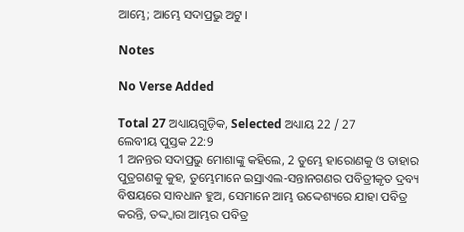ଆମ୍ଭେ; ଆମ୍ଭେ ସଦାପ୍ରଭୁ ଅଟୁ ।

Notes

No Verse Added

Total 27 ଅଧ୍ୟାୟଗୁଡ଼ିକ, Selected ଅଧ୍ୟାୟ 22 / 27
ଲେବୀୟ ପୁସ୍ତକ 22:9
1 ଅନନ୍ତର ସଦାପ୍ରଭୁ ମୋଶାଙ୍କୁ କହିଲେ, 2 ତୁମ୍ଭେ ହାରୋଣକୁ ଓ ତାହାର ପୁତ୍ରଗଣକୁ କୁହ, ତୁମ୍ଭେମାନେ ଇସ୍ରାଏଲ-ସନ୍ତାନଗଣର ପବିତ୍ରୀକୃତ ଦ୍ରବ୍ୟ ବିଷୟରେ ସାବଧାନ ହୁଅ, ସେମାନେ ଆମ୍ଭ ଉଦ୍ଦେଶ୍ୟରେ ଯାହା ପବିତ୍ର କରନ୍ତି, ତଦ୍ଦ୍ଵାରା ଆମ୍ଭର ପବିତ୍ର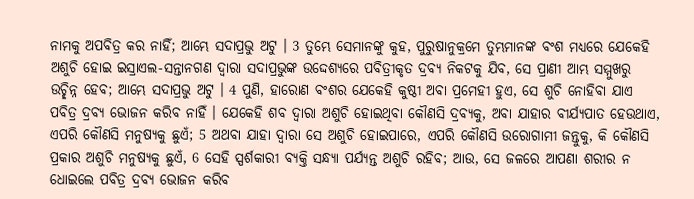ନାମକୁ ଅପବିତ୍ର କର ନାହିଁ; ଆମ୍ଭେ ସଦାପ୍ରଭୁ ଅଟୁ । 3 ତୁମ୍ଭେ ସେମାନଙ୍କୁ କୁହ, ପୁରୁଷାନୁକ୍ରମେ ତୁମ୍ଭମାନଙ୍କ ବଂଶ ମଧ୍ୟରେ ଯେକେହି ଅଶୁଚି ହୋଇ ଇସ୍ରାଏଲ-ସନ୍ତାନଗଣ ଦ୍ଵାରା ସଦାପ୍ରଭୁଙ୍କ ଉଦ୍ଦେଶ୍ୟରେ ପବିତ୍ରୀକୃତ ଦ୍ରବ୍ୟ ନିକଟକୁ ଯିବ, ସେ ପ୍ରାଣୀ ଆମ୍ଭ ସମ୍ମୁଖରୁ ଉଚ୍ଛିନ୍ନ ହେବ; ଆମ୍ଭେ ସଦାପ୍ରଭୁ ଅଟୁ । 4 ପୁଣି, ହାରୋଣ ବଂଶର ଯେକେହି କୁଷ୍ଠୀ ଅବା ପ୍ରମେହୀ ହୁଏ, ସେ ଶୁଚି ନୋହିବା ଯାଏ ପବିତ୍ର ଦ୍ରବ୍ୟ ଭୋଜନ କରିବ ନାହିଁ । ଯେକେହି ଶବ ଦ୍ଵାରା ଅଶୁଚି ହୋଇଥିବା କୌଣସି ଦ୍ରବ୍ୟକୁ, ଅବା ଯାହାର ବୀର୍ଯ୍ୟପାତ ହେଉଥାଏ, ଏପରି କୌଣସି ମନୁଷ୍ୟକୁ ଛୁଏଁ; 5 ଅଥବା ଯାହା ଦ୍ଵାରା ସେ ଅଶୁଚି ହୋଇପାରେ, ଏପରି କୌଣସି ଉରୋଗାମୀ ଜନ୍ତୁକୁ, କି କୌଣସି ପ୍ରକାର ଅଶୁଚି ମନୁଷ୍ୟକୁ ଛୁଏଁ, 6 ସେହି ସ୍ପର୍ଶକାରୀ ବ୍ୟକ୍ତି ସନ୍ଧ୍ୟା ପର୍ଯ୍ୟନ୍ତ ଅଶୁଚି ରହିବ; ଆଉ, ସେ ଜଳରେ ଆପଣା ଶରୀର ନ ଧୋଇଲେ ପବିତ୍ର ଦ୍ରବ୍ୟ ଭୋଜନ କରିବ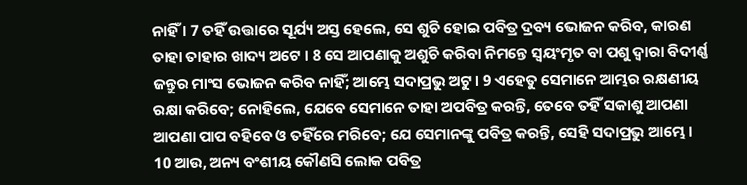ନାହିଁ । 7 ତହିଁ ଉତ୍ତାରେ ସୂର୍ଯ୍ୟ ଅସ୍ତ ହେଲେ, ସେ ଶୁଚି ହୋଇ ପବିତ୍ର ଦ୍ରବ୍ୟ ଭୋଜନ କରିବ, କାରଣ ତାହା ତାହାର ଖାଦ୍ୟ ଅଟେ । 8 ସେ ଆପଣାକୁ ଅଶୁଚି କରିବା ନିମନ୍ତେ ସ୍ଵୟଂମୃତ ବା ପଶୁ ଦ୍ଵାରା ବିଦୀର୍ଣ୍ଣ ଜନ୍ତୁର ମାଂସ ଭୋଜନ କରିବ ନାହିଁ; ଆମ୍ଭେ ସଦାପ୍ରଭୁ ଅଟୁ । 9 ଏହେତୁ ସେମାନେ ଆମ୍ଭର ରକ୍ଷଣୀୟ ରକ୍ଷା କରିବେ; ନୋହିଲେ, ଯେବେ ସେମାନେ ତାହା ଅପବିତ୍ର କରନ୍ତି, ତେବେ ତହିଁ ସକାଶୁ ଆପଣା ଆପଣା ପାପ ବହିବେ ଓ ତହିଁରେ ମରିବେ; ଯେ ସେମାନଙ୍କୁ ପବିତ୍ର କରନ୍ତି, ସେହି ସଦାପ୍ରଭୁ ଆମ୍ଭେ । 10 ଆଉ, ଅନ୍ୟ ବଂଶୀୟ କୌଣସି ଲୋକ ପବିତ୍ର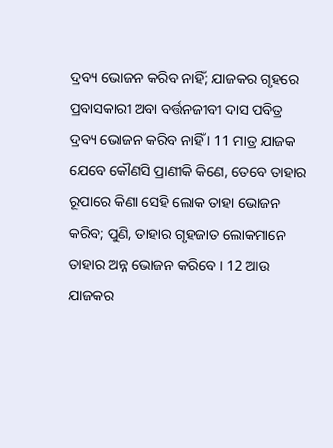ଦ୍ରବ୍ୟ ଭୋଜନ କରିବ ନାହିଁ; ଯାଜକର ଗୃହରେ ପ୍ରବାସକାରୀ ଅବା ବର୍ତ୍ତନଜୀବୀ ଦାସ ପବିତ୍ର ଦ୍ରବ୍ୟ ଭୋଜନ କରିବ ନାହିଁ । 11 ମାତ୍ର ଯାଜକ ଯେବେ କୌଣସି ପ୍ରାଣୀକି କିଣେ, ତେବେ ତାହାର ରୂପାରେ କିଣା ସେହି ଲୋକ ତାହା ଭୋଜନ କରିବ; ପୁଣି, ତାହାର ଗୃହଜାତ ଲୋକମାନେ ତାହାର ଅନ୍ନ ଭୋଜନ କରିବେ । 12 ଆଉ ଯାଜକର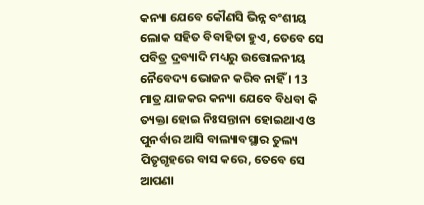କନ୍ୟା ଯେବେ କୌଣସି ଭିନ୍ନ ବଂଶୀୟ ଲୋକ ସହିତ ବିବାହିତା ହୁଏ, ତେବେ ସେ ପବିତ୍ର ଦ୍ରବ୍ୟାଦି ମଧ୍ୟରୁ ଉତ୍ତୋଳନୀୟ ନୈବେଦ୍ୟ ଭୋଜନ କରିବ ନାହିଁ । 13 ମାତ୍ର ଯାଜକର କନ୍ୟା ଯେବେ ବିଧବା କି ତ୍ୟକ୍ତା ହୋଇ ନିଃସନ୍ତାନା ହୋଇଥାଏ ଓ ପୁନର୍ବାର ଆସି ବାଲ୍ୟାବସ୍ଥାର ତୁଲ୍ୟ ପିତୃଗୃହରେ ବାସ କରେ, ତେବେ ସେ ଆପଣା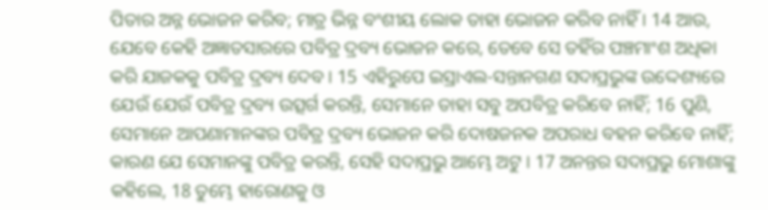ପିତାର ଅନ୍ନ ଭୋଜନ କରିବ; ମାତ୍ର ଭିନ୍ନ ବଂଶୀୟ ଲୋକ ତାହା ଭୋଜନ କରିବ ନାହିଁ । 14 ଆଉ, ଯେବେ କେହି ଅଜ୍ଞାତସାରରେ ପବିତ୍ର ଦ୍ରବ୍ୟ ଭୋଜନ କରେ, ତେବେ ସେ ତହିଁର ପଞ୍ଚମାଂଶ ଅଧିକା କରି ଯାଜକକୁ ପବିତ୍ର ଦ୍ରବ୍ୟ ଦେବ । 15 ଏହିରୁପେ ଇସ୍ରାଏଲ-ସନ୍ତାନଗଣ ସଦାପ୍ରଭୁଙ୍କ ଉଦ୍ଦେଶ୍ୟରେ ଯେଉଁ ଯେଉଁ ପବିତ୍ର ଦ୍ରବ୍ୟ ଉତ୍ସର୍ଗ କରନ୍ତି, ସେମାନେ ତାହା ସବୁ ଅପବିତ୍ର କରିବେ ନାହିଁ; 16 ପୁଣି, ସେମାନେ ଆପଣାମାନଙ୍କର ପବିତ୍ର ଦ୍ରବ୍ୟ ଭୋଜନ କରି ଦୋଷଜନକ ଅପରାଧ ବହନ କରିବେ ନାହିଁ; କାରଣ ଯେ ସେମାନଙ୍କୁ ପବିତ୍ର କରନ୍ତି, ସେହି ସଦାପ୍ରଭୁ ଆମ୍ଭେ ଅଟୁ । 17 ଅନନ୍ତର ସଦାପ୍ରଭୁ ମୋଶାଙ୍କୁ କହିଲେ, 18 ତୁମ୍ଭେ ହାରୋଣକୁ ଓ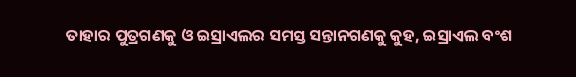ତାହାର ପୁତ୍ରଗଣକୁ ଓ ଇସ୍ରାଏଲର ସମସ୍ତ ସନ୍ତାନଗଣକୁ କୁହ, ଇସ୍ରାଏଲ ବଂଶ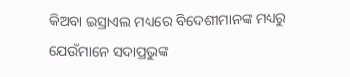କିଅବା ଇସ୍ରାଏଲ ମଧ୍ୟରେ ବିଦେଶୀମାନଙ୍କ ମଧ୍ୟରୁ ଯେଉଁମାନେ ସଦାପ୍ରଭୁଙ୍କ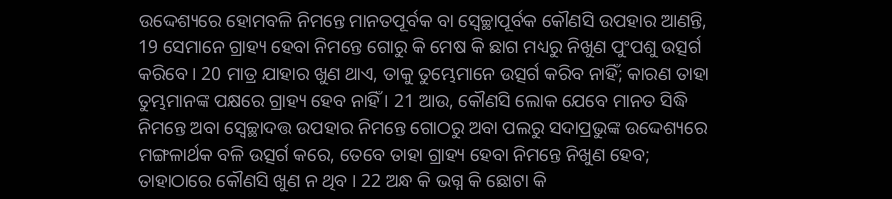ଉଦ୍ଦେଶ୍ୟରେ ହୋମବଳି ନିମନ୍ତେ ମାନତପୂର୍ବକ ବା ସ୍ଵେଚ୍ଛାପୂର୍ବକ କୌଣସି ଉପହାର ଆଣନ୍ତି, 19 ସେମାନେ ଗ୍ରାହ୍ୟ ହେବା ନିମନ୍ତେ ଗୋରୁ କି ମେଷ କି ଛାଗ ମଧ୍ୟରୁ ନିଖୁଣ ପୁଂପଶୁ ଉତ୍ସର୍ଗ କରିବେ । 20 ମାତ୍ର ଯାହାର ଖୁଣ ଥାଏ, ତାକୁ ତୁମ୍ଭେମାନେ ଉତ୍ସର୍ଗ କରିବ ନାହିଁ; କାରଣ ତାହା ତୁମ୍ଭମାନଙ୍କ ପକ୍ଷରେ ଗ୍ରାହ୍ୟ ହେବ ନାହିଁ । 21 ଆଉ, କୌଣସି ଲୋକ ଯେବେ ମାନତ ସିଦ୍ଧି ନିମନ୍ତେ ଅବା ସ୍ଵେଚ୍ଛାଦତ୍ତ ଉପହାର ନିମନ୍ତେ ଗୋଠରୁ ଅବା ପଲରୁ ସଦାପ୍ରଭୁଙ୍କ ଉଦ୍ଦେଶ୍ୟରେ ମଙ୍ଗଳାର୍ଥକ ବଳି ଉତ୍ସର୍ଗ କରେ, ତେବେ ତାହା ଗ୍ରାହ୍ୟ ହେବା ନିମନ୍ତେ ନିଖୁଣ ହେବ; ତାହାଠାରେ କୌଣସି ଖୁଣ ନ ଥିବ । 22 ଅନ୍ଧ କି ଭଗ୍ନ କି ଛୋଟା କି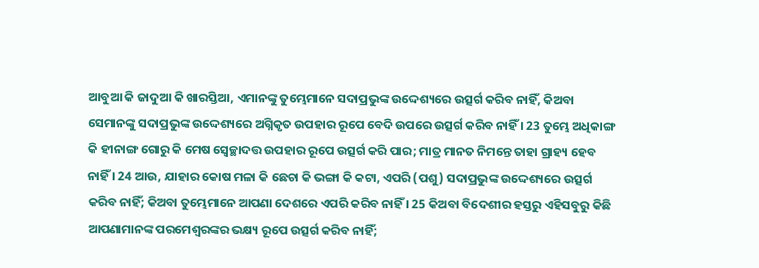ଆବୁଆ କି ଜାଦୁଆ କି ଖାରସ୍ତିଆ, ଏମାନଙ୍କୁ ତୁମ୍ଭେମାନେ ସଦାପ୍ରଭୁଙ୍କ ଉଦ୍ଦେଶ୍ୟରେ ଉତ୍ସର୍ଗ କରିବ ନାହିଁ, କିଅବା ସେମାନଙ୍କୁ ସଦାପ୍ରଭୁଙ୍କ ଉଦ୍ଦେଶ୍ୟରେ ଅଗ୍ନିକୃତ ଉପହାର ରୂପେ ବେଦି ଉପରେ ଉତ୍ସର୍ଗ କରିବ ନାହିଁ । 23 ତୁମ୍ଭେ ଅଧିକାଙ୍ଗ କି ହୀନାଙ୍ଗ ଗୋରୁ କି ମେଷ ସ୍ଵେଚ୍ଛାଦତ୍ତ ଉପହାର ରୂପେ ଉତ୍ସର୍ଗ କରି ପାର; ମାତ୍ର ମାନତ ନିମନ୍ତେ ତାହା ଗ୍ରାହ୍ୟ ହେବ ନାହିଁ । 24 ଆଉ, ଯାହାର କୋଷ ମଳା କି ଛେଚା କି ଭଙ୍ଗା କି କଟା, ଏପରି (ପଶୁ) ସଦାପ୍ରଭୁଙ୍କ ଉଦ୍ଦେଶ୍ୟରେ ଉତ୍ସର୍ଗ କରିବ ନାହିଁ; କିଅବା ତୁମ୍ଭେମାନେ ଆପଣା ଦେଶରେ ଏପରି କରିବ ନାହିଁ । 25 କିଅବା ବିଦେଶୀର ହସ୍ତରୁ ଏହିସବୁରୁ କିଛି ଆପଣାମାନଙ୍କ ପରମେଶ୍ଵରଙ୍କର ଭକ୍ଷ୍ୟ ରୂପେ ଉତ୍ସର୍ଗ କରିବ ନାହିଁ;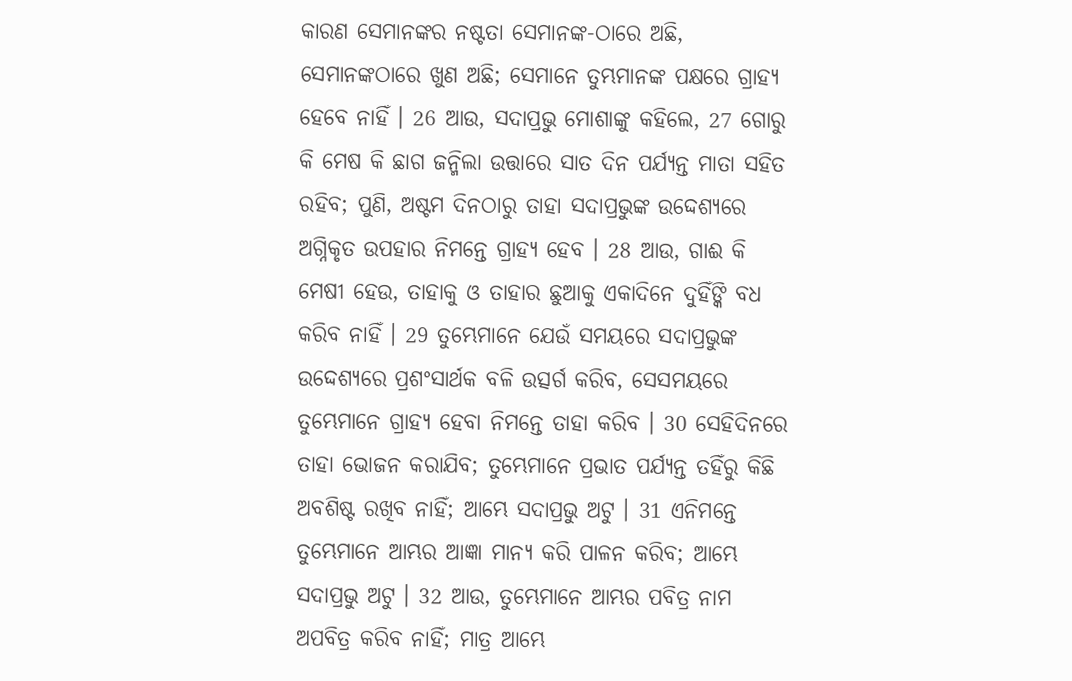କାରଣ ସେମାନଙ୍କର ନଷ୍ଟତା ସେମାନଙ୍କ-ଠାରେ ଅଛି, ସେମାନଙ୍କଠାରେ ଖୁଣ ଅଛି; ସେମାନେ ତୁମ୍ଭମାନଙ୍କ ପକ୍ଷରେ ଗ୍ରାହ୍ୟ ହେବେ ନାହିଁ । 26 ଆଉ, ସଦାପ୍ରଭୁ ମୋଶାଙ୍କୁ କହିଲେ, 27 ଗୋରୁ କି ମେଷ କି ଛାଗ ଜନ୍ମିଲା ଉତ୍ତାରେ ସାତ ଦିନ ପର୍ଯ୍ୟନ୍ତ ମାତା ସହିତ ରହିବ; ପୁଣି, ଅଷ୍ଟମ ଦିନଠାରୁ ତାହା ସଦାପ୍ରଭୁଙ୍କ ଉଦ୍ଦେଶ୍ୟରେ ଅଗ୍ନିକୃତ ଉପହାର ନିମନ୍ତେ ଗ୍ରାହ୍ୟ ହେବ । 28 ଆଉ, ଗାଈ କି ମେଷୀ ହେଉ, ତାହାକୁ ଓ ତାହାର ଛୁଆକୁ ଏକାଦିନେ ଦୁହିଁଙ୍କି ବଧ କରିବ ନାହିଁ । 29 ତୁମ୍ଭେମାନେ ଯେଉଁ ସମୟରେ ସଦାପ୍ରଭୁଙ୍କ ଉଦ୍ଦେଶ୍ୟରେ ପ୍ରଶଂସାର୍ଥକ ବଳି ଉତ୍ସର୍ଗ କରିବ, ସେସମୟରେ ତୁମ୍ଭେମାନେ ଗ୍ରାହ୍ୟ ହେବା ନିମନ୍ତେ ତାହା କରିବ । 30 ସେହିଦିନରେ ତାହା ଭୋଜନ କରାଯିବ; ତୁମ୍ଭେମାନେ ପ୍ରଭାତ ପର୍ଯ୍ୟନ୍ତ ତହିଁରୁ କିଛି ଅବଶିଷ୍ଟ ରଖିବ ନାହିଁ; ଆମ୍ଭେ ସଦାପ୍ରଭୁ ଅଟୁ । 31 ଏନିମନ୍ତେ ତୁମ୍ଭେମାନେ ଆମ୍ଭର ଆଜ୍ଞା ମାନ୍ୟ କରି ପାଳନ କରିବ; ଆମ୍ଭେ ସଦାପ୍ରଭୁ ଅଟୁ । 32 ଆଉ, ତୁମ୍ଭେମାନେ ଆମ୍ଭର ପବିତ୍ର ନାମ ଅପବିତ୍ର କରିବ ନାହିଁ; ମାତ୍ର ଆମ୍ଭେ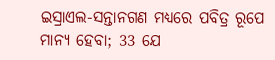ଇସ୍ରାଏଲ-ସନ୍ତାନଗଣ ମଧ୍ୟରେ ପବିତ୍ର ରୂପେ ମାନ୍ୟ ହେବା; 33 ଯେ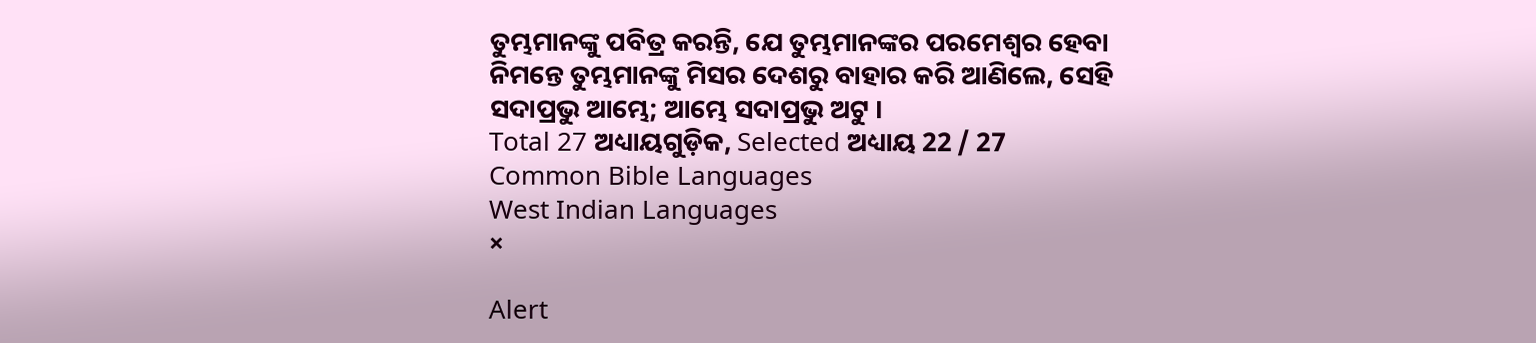ତୁମ୍ଭମାନଙ୍କୁ ପବିତ୍ର କରନ୍ତି, ଯେ ତୁମ୍ଭମାନଙ୍କର ପରମେଶ୍ଵର ହେବା ନିମନ୍ତେ ତୁମ୍ଭମାନଙ୍କୁ ମିସର ଦେଶରୁ ବାହାର କରି ଆଣିଲେ, ସେହି ସଦାପ୍ରଭୁ ଆମ୍ଭେ; ଆମ୍ଭେ ସଦାପ୍ରଭୁ ଅଟୁ ।
Total 27 ଅଧ୍ୟାୟଗୁଡ଼ିକ, Selected ଅଧ୍ୟାୟ 22 / 27
Common Bible Languages
West Indian Languages
×

Alert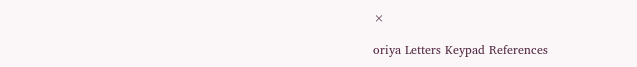×

oriya Letters Keypad References